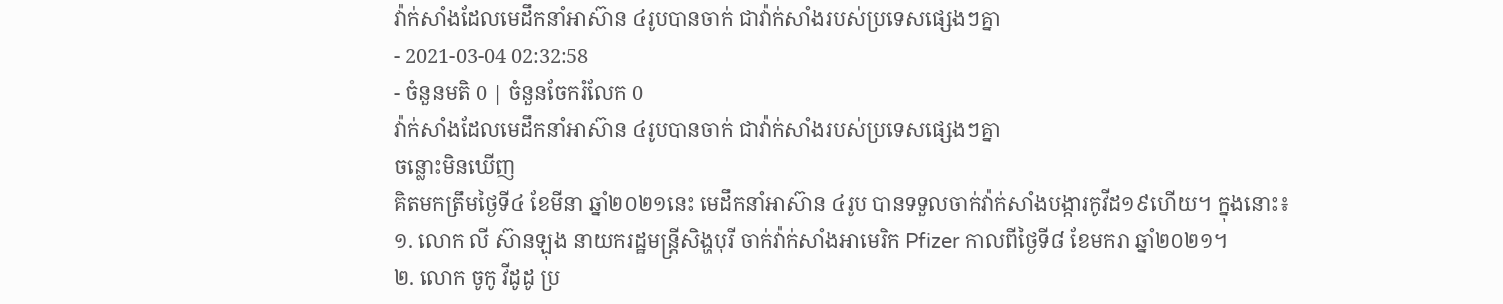វ៉ាក់សាំងដែលមេដឹកនាំអាស៊ាន ៤រូបបានចាក់ ជាវ៉ាក់សាំងរបស់ប្រទេសផ្សេងៗគ្នា
- 2021-03-04 02:32:58
- ចំនួនមតិ 0 | ចំនួនចែករំលែក 0
វ៉ាក់សាំងដែលមេដឹកនាំអាស៊ាន ៤រូបបានចាក់ ជាវ៉ាក់សាំងរបស់ប្រទេសផ្សេងៗគ្នា
ចន្លោះមិនឃើញ
គិតមកត្រឹមថ្ងៃទី៤ ខែមីនា ឆ្នាំ២០២១នេះ មេដឹកនាំអាស៊ាន ៤រូប បានទទួលចាក់វ៉ាក់សាំងបង្ការកូវីដ១៩ហើយ។ ក្នុងនោះ៖
១. លោក លី ស៊ានឡុង នាយករដ្ឋមន្រ្តីសិង្ហបុរី ចាក់វ៉ាក់សាំងអាមេរិក Pfizer កាលពីថ្ងៃទី៨ ខែមករា ឆ្នាំ២០២១។
២. លោក ចូកូ វីដូដូ ប្រ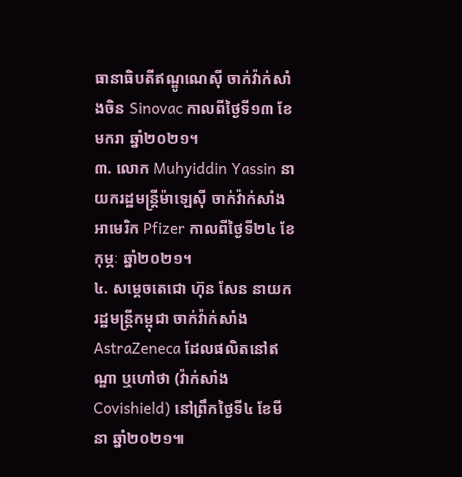ធានាធិបតីឥណ្ឌូណេស៊ី ចាក់វ៉ាក់សាំងចិន Sinovac កាលពីថ្ងៃទី១៣ ខែមករា ឆ្នាំ២០២១។
៣. លោក Muhyiddin Yassin នាយករដ្ឋមន្រ្តីម៉ាឡេស៊ី ចាក់វ៉ាក់សាំងអាមេរិក Pfizer កាលពីថ្ងៃទី២៤ ខែកុម្ភៈ ឆ្នាំ២០២១។
៤. សម្តេចតេជោ ហ៊ុន សែន នាយករដ្ឋមន្រ្តីកម្ពុជា ចាក់វ៉ាក់សាំង AstraZeneca ដែលផលិតនៅឥណ្ឌា ឬហៅថា (វ៉ាក់សាំង Covishield) នៅព្រឹកថ្ងៃទី៤ ខែមីនា ឆ្នាំ២០២១៕